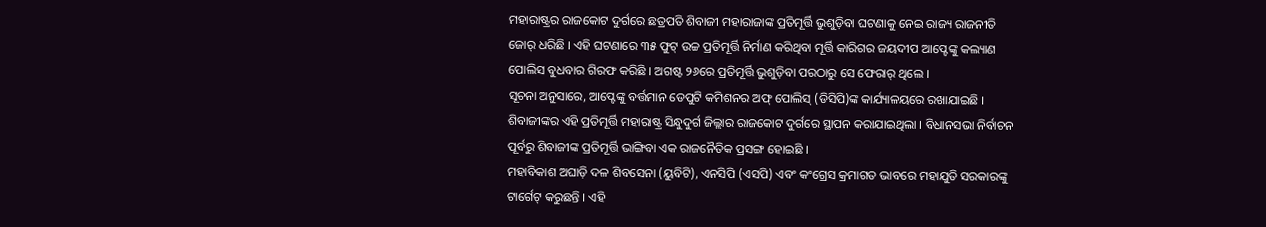ମହାରାଷ୍ଟ୍ରର ରାଜକୋଟ ଦୁର୍ଗରେ ଛତ୍ରପତି ଶିବାଜୀ ମହାରାଜାଙ୍କ ପ୍ରତିମୂର୍ତ୍ତି ଭୁଶୁଡ଼ିବା ଘଟଣାକୁ ନେଇ ରାଜ୍ୟ ରାଜନୀତି ଜୋର୍ ଧରିଛି । ଏହି ଘଟଣାରେ ୩୫ ଫୁଟ୍ ଉଚ୍ଚ ପ୍ରତିମୂର୍ତ୍ତି ନିର୍ମାଣ କରିଥିବା ମୂର୍ତ୍ତି କାରିଗର ଜୟଦୀପ ଆପ୍ଟେଙ୍କୁ କଲ୍ୟାଣ ପୋଲିସ ବୁଧବାର ଗିରଫ କରିଛି । ଅଗଷ୍ଟ ୨୬ରେ ପ୍ରତିମୂର୍ତ୍ତି ଭୁଶୁଡ଼ିବା ପରଠାରୁ ସେ ଫେରାର୍ ଥିଲେ ।
ସୂଚନା ଅନୁସାରେ, ଆପ୍ଟେଙ୍କୁ ବର୍ତ୍ତମାନ ଡେପୁଟି କମିଶନର ଅଫ୍ ପୋଲିସ୍ (ଡିସିପି)ଙ୍କ କାର୍ଯ୍ୟାଳୟରେ ରଖାଯାଇଛି । ଶିବାଜୀଙ୍କର ଏହି ପ୍ରତିମୂର୍ତ୍ତି ମହାରାଷ୍ଟ୍ର ସିନ୍ଧୁଦୁର୍ଗ ଜିଲ୍ଲାର ରାଜକୋଟ ଦୁର୍ଗରେ ସ୍ଥାପନ କରାଯାଇଥିଲା । ବିଧାନସଭା ନିର୍ବାଚନ ପୂର୍ବରୁ ଶିବାଜୀଙ୍କ ପ୍ରତିମୂର୍ତ୍ତି ଭାଙ୍ଗିବା ଏକ ରାଜନୈତିକ ପ୍ରସଙ୍ଗ ହୋଇଛି ।
ମହାବିକାଶ ଅଘାଡ଼ି ଦଳ ଶିବସେନା (ୟୁବିଟି), ଏନସିପି (ଏସପି) ଏବଂ କଂଗ୍ରେସ କ୍ରମାଗତ ଭାବରେ ମହାଯୁତି ସରକାରଙ୍କୁ ଟାର୍ଗେଟ୍ କରୁଛନ୍ତି । ଏହି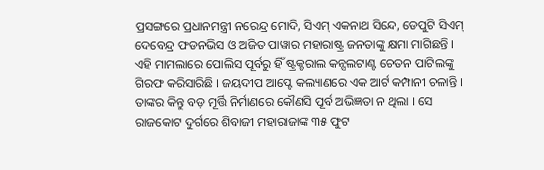ପ୍ରସଙ୍ଗରେ ପ୍ରଧାନମନ୍ତ୍ରୀ ନରେନ୍ଦ୍ର ମୋଦି, ସିଏମ୍ ଏକନାଥ ସିନ୍ଦେ, ଡେପୁଟି ସିଏମ୍ ଦେବେନ୍ଦ୍ର ଫଡନଭିସ ଓ ଅଜିତ ପାୱାର ମହାରାଷ୍ଟ୍ର ଜନତାଙ୍କୁ କ୍ଷମା ମାଗିଛନ୍ତି ।
ଏହି ମାମଲାରେ ପୋଲିସ ପୂର୍ବରୁ ହିଁ ଷ୍ଟ୍ରକ୍ଚରାଲ କନ୍ସଲଟାଣ୍ଟ ଚେତନ ପାଟିଲଙ୍କୁ ଗିରଫ କରିସାରିଛି । ଜୟଦୀପ ଆପ୍ଟେ କଲ୍ୟାଣରେ ଏକ ଆର୍ଟ କମ୍ପାନୀ ଚଳାନ୍ତି । ତାଙ୍କର କିନ୍ତୁ ବଡ଼ ମୂର୍ତ୍ତି ନିର୍ମାଣରେ କୌଣସି ପୂର୍ବ ଅଭିଜ୍ଞତା ନ ଥିଲା । ସେ ରାଜକୋଟ ଦୁର୍ଗରେ ଶିବାଜୀ ମହାରାଜାଙ୍କ ୩୫ ଫୁଟ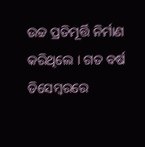ଉଚ୍ଚ ପ୍ରତିମୂର୍ତ୍ତି ନିର୍ମାଣ କରିଥିଲେ । ଗତ ବର୍ଷ ଡିସେମ୍ବରରେ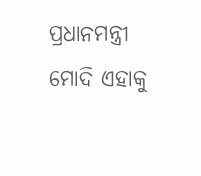ପ୍ରଧାନମନ୍ତ୍ରୀ ମୋଦି ଏହାକୁ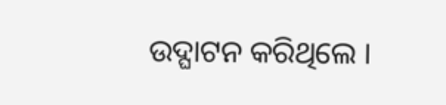ଉଦ୍ଘାଟନ କରିଥିଲେ ।